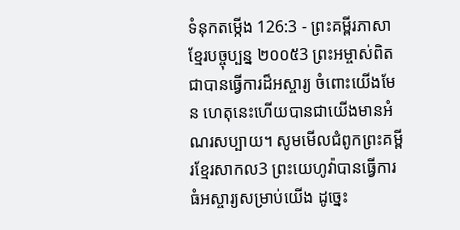ទំនុកតម្កើង 126:3 - ព្រះគម្ពីរភាសាខ្មែរបច្ចុប្បន្ន ២០០៥3 ព្រះអម្ចាស់ពិតជាបានធ្វើការដ៏អស្ចារ្យ ចំពោះយើងមែន ហេតុនេះហើយបានជាយើងមានអំណរសប្បាយ។ សូមមើលជំពូកព្រះគម្ពីរខ្មែរសាកល3 ព្រះយេហូវ៉ាបានធ្វើការធំអស្ចារ្យសម្រាប់យើង ដូច្នេះ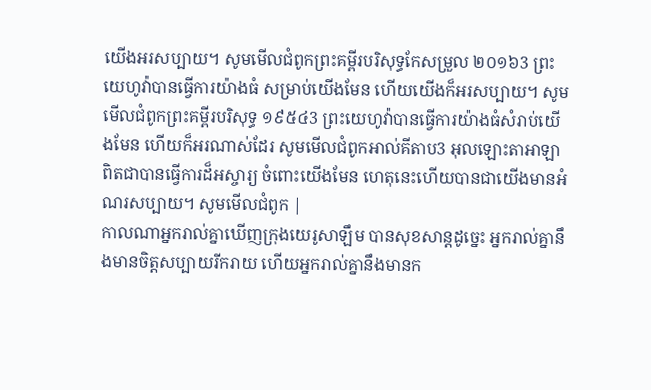យើងអរសប្បាយ។ សូមមើលជំពូកព្រះគម្ពីរបរិសុទ្ធកែសម្រួល ២០១៦3 ព្រះយេហូវ៉ាបានធ្វើការយ៉ាងធំ សម្រាប់យើងមែន ហើយយើងក៏អរសប្បាយ។ សូមមើលជំពូកព្រះគម្ពីរបរិសុទ្ធ ១៩៥៤3 ព្រះយេហូវ៉ាបានធ្វើការយ៉ាងធំសំរាប់យើងមែន ហើយក៏អរណាស់ដែរ សូមមើលជំពូកអាល់គីតាប3 អុលឡោះតាអាឡាពិតជាបានធ្វើការដ៏អស្ចារ្យ ចំពោះយើងមែន ហេតុនេះហើយបានជាយើងមានអំណរសប្បាយ។ សូមមើលជំពូក |
កាលណាអ្នករាល់គ្នាឃើញក្រុងយេរូសាឡឹម បានសុខសាន្តដូច្នេះ អ្នករាល់គ្នានឹងមានចិត្តសប្បាយរីករាយ ហើយអ្នករាល់គ្នានឹងមានក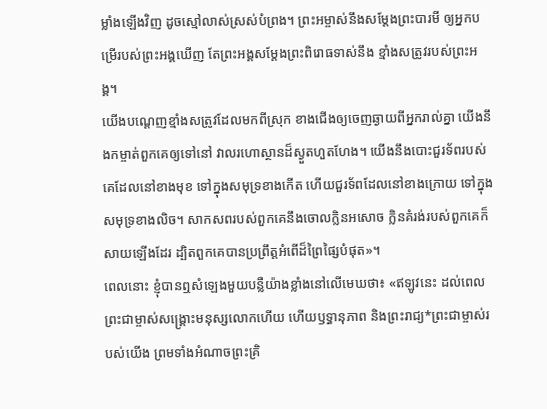ម្លាំងឡើងវិញ ដូចស្មៅលាស់ស្រស់បំព្រង។ ព្រះអម្ចាស់នឹងសម្តែងព្រះបារមី ឲ្យអ្នកបម្រើរបស់ព្រះអង្គឃើញ តែព្រះអង្គសម្តែងព្រះពិរោធទាស់នឹង ខ្មាំងសត្រូវរបស់ព្រះអង្គ។
យើងបណ្ដេញខ្មាំងសត្រូវដែលមកពីស្រុក ខាងជើងឲ្យចេញឆ្ងាយពីអ្នករាល់គ្នា យើងនឹងកម្ចាត់ពួកគេឲ្យទៅនៅ វាលរហោស្ថានដ៏ស្ងួតហួតហែង។ យើងនឹងបោះជួរទ័ពរបស់គេដែលនៅខាងមុខ ទៅក្នុងសមុទ្រខាងកើត ហើយជួរទ័ពដែលនៅខាងក្រោយ ទៅក្នុងសមុទ្រខាងលិច។ សាកសពរបស់ពួកគេនឹងចោលក្លិនអសោច ក្លិនគំរង់របស់ពួកគេក៏សាយឡើងដែរ ដ្បិតពួកគេបានប្រព្រឹត្តអំពើដ៏ព្រៃផ្សៃបំផុត»។
ពេលនោះ ខ្ញុំបានឮសំឡេងមួយបន្លឺយ៉ាងខ្លាំងនៅលើមេឃថា៖ «ឥឡូវនេះ ដល់ពេលព្រះជាម្ចាស់សង្គ្រោះមនុស្សលោកហើយ ហើយឫទ្ធានុភាព និងព្រះរាជ្យ*ព្រះជាម្ចាស់របស់យើង ព្រមទាំងអំណាចព្រះគ្រិ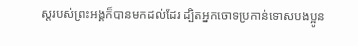ស្តរបស់ព្រះអង្គក៏បានមកដល់ដែរ ដ្បិតអ្នកចោទប្រកាន់ទោសបងប្អូន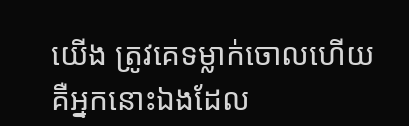យើង ត្រូវគេទម្លាក់ចោលហើយ គឺអ្នកនោះឯងដែល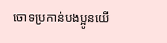ចោទប្រកាន់បងប្អូនយើ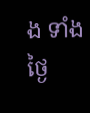ង ទាំងថ្ងៃ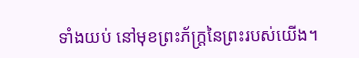ទាំងយប់ នៅមុខព្រះភ័ក្ត្រនៃព្រះរបស់យើង។